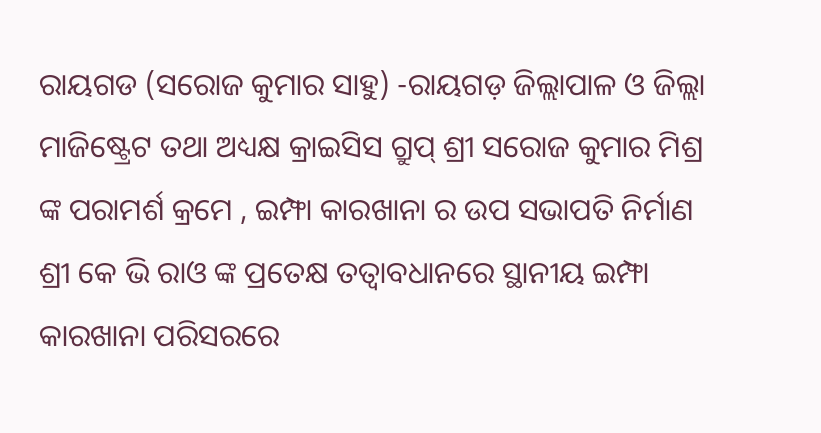ରାୟଗଡ (ସରୋଜ କୁମାର ସାହୁ) -ରାୟଗଡ଼ ଜିଲ୍ଲାପାଳ ଓ ଜିଲ୍ଲା ମାଜିଷ୍ଟ୍ରେଟ ତଥା ଅଧ୍ୟକ୍ଷ କ୍ରାଇସିସ ଗ୍ରୁପ୍ ଶ୍ରୀ ସରୋଜ କୁମାର ମିଶ୍ର ଙ୍କ ପରାମର୍ଶ କ୍ରମେ , ଇମ୍ଫା କାରଖାନା ର ଉପ ସଭାପତି ନିର୍ମାଣ ଶ୍ରୀ କେ ଭି ରାଓ ଙ୍କ ପ୍ରତେକ୍ଷ ତତ୍ୱାବଧାନରେ ସ୍ଥାନୀୟ ଇମ୍ଫା କାରଖାନା ପରିସରରେ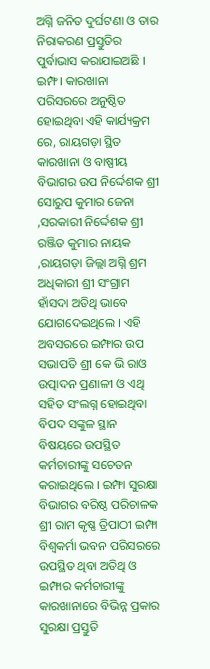ଅଗ୍ନି ଜନିତ ଦୁର୍ଘଟଣା ଓ ତାର ନିରାକରଣ ପ୍ରସ୍ତୁତିର ପୁର୍ବାଭାସ କରାଯାଇଅଛି । ଇମ୍ଫ। କାରଖାନା ପରିସରରେ ଅନୁଷ୍ଠିତ ହୋଇଥିବା ଏହି କାର୍ଯ୍ୟକ୍ରମ ରେ, ରାୟଗଡ଼ା ସ୍ଥିତ କାରଖାନା ଓ ବାଷ୍ପୀୟ ବିଭାଗର ଉପ ନିର୍ଦ୍ଦେଶକ ଶ୍ରୀ ସୋରୁପ କୁମାର ଜେନା ,ସରକାରୀ ନିର୍ଦ୍ଦେଶକ ଶ୍ରୀ ରଞ୍ଜିତ କୁମାର ନାୟକ ,ରାୟଗଡ଼ା ଜିଲ୍ଲା ଅଗ୍ନି ଶ୍ରମ ଅଧିକାରୀ ଶ୍ରୀ ସଂଗ୍ରାମ ହାଁସଦା ଅତିଥି ଭାବେ ଯୋଗଦେଇଥିଲେ । ଏହି ଅବସରରେ ଇମ୍ଫାର ଉପ ସଭାପତି ଶ୍ରୀ କେ ଭି ରାଓ ଉତ୍ପାଦନ ପ୍ରଣାଳୀ ଓ ଏଥି ସହିତ ସଂଲଗ୍ନ ହୋଇଥିବା ବିପଦ ସଙ୍କୁଳ ସ୍ଥାନ ବିଷୟରେ ଉପସ୍ଥିତ କର୍ମଚାରୀଙ୍କୁ ସଚେତନ କରାଇଥିଲେ । ଇମ୍ଫା ସୁରକ୍ଷା ବିଭାଗର ବରିଷ୍ଠ ପରିଚାଳକ ଶ୍ରୀ ରାମ କୃଷ୍ଣ ତ୍ରିପାଠୀ ଇମ୍ଫା ବିଶ୍ଵକର୍ମା ଭବନ ପରିସରରେ ଉପସ୍ଥିତ ଥିବା ଅତିଥି ଓ ଇମ୍ଫାର କର୍ମଚାରୀଙ୍କୁ କାରଖାନାରେ ବିଭିନ୍ନ ପ୍ରକାର ସୁରକ୍ଷା ପ୍ରସ୍ତୁତି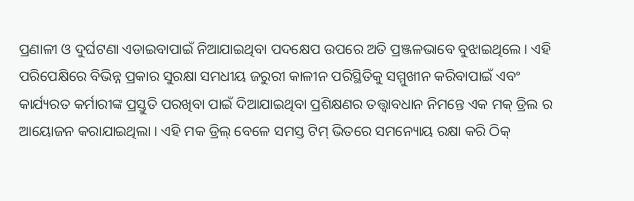ପ୍ରଣାଳୀ ଓ ଦୁର୍ଘଟଣା ଏଡାଇବାପାଇଁ ନିଆଯାଇଥିବା ପଦକ୍ଷେପ ଉପରେ ଅତି ପ୍ରଞ୍ଜଳଭାବେ ବୁଝାଇଥିଲେ । ଏହି ପରିପେକ୍ଷିରେ ବିଭିନ୍ନ ପ୍ରକାର ସୁରକ୍ଷା ସମଧୀୟ ଜରୁରୀ କାଳୀନ ପରିସ୍ଥିତିକୁ ସମ୍ମୁଖୀନ କରିବାପାଇଁ ଏବଂ କାର୍ଯ୍ୟରତ କର୍ମାରୀଙ୍କ ପ୍ରସ୍ତୁତି ପରଖିବା ପାଇଁ ଦିଆଯାଇଥିବା ପ୍ରଶିକ୍ଷଣର ତତ୍ତ୍ଵାବଧାନ ନିମନ୍ତେ ଏକ ମକ୍ ଡ୍ରିଲ ର ଆୟୋଜନ କରାଯାଇଥିଲା । ଏହି ମକ ଡ୍ରିଲ୍ ବେଳେ ସମସ୍ତ ଟିମ୍ ଭିତରେ ସମନ୍ୟୋୟ ରକ୍ଷା କରି ଠିକ୍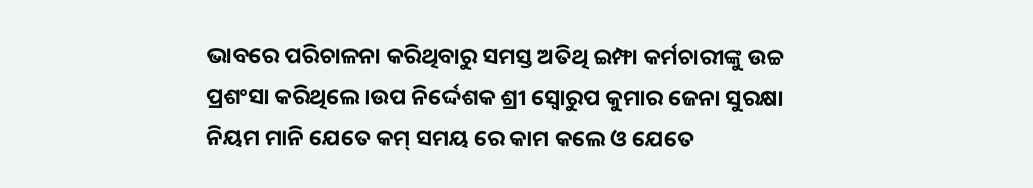ଭାବରେ ପରିଚାଳନା କରିଥିବାରୁ ସମସ୍ତ ଅତିଥି ଇମ୍ଫା କର୍ମଚାରୀଙ୍କୁ ଉଚ୍ଚ ପ୍ରଶଂସା କରିଥିଲେ ।ଉପ ନିର୍ଦ୍ଦେଶକ ଶ୍ରୀ ସ୍ୱୋରୁପ କୁମାର ଜେନା ସୁରକ୍ଷା ନିୟମ ମାନି ଯେତେ କମ୍ ସମୟ ରେ କାମ କଲେ ଓ ଯେତେ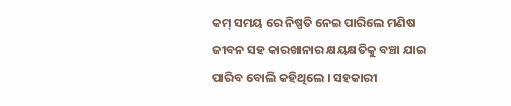କମ୍ ସମୟ ରେ ନିଷ୍ପତି ନେଇ ପାରିଲେ ମଣିଷ ଜୀବନ ସହ କାରଖାନାର କ୍ଷୟକ୍ଷତିକୁ ବଞ୍ଚା ଯାଇ ପାରିବ ବୋଲି କହିଥିଲେ । ସହକାରୀ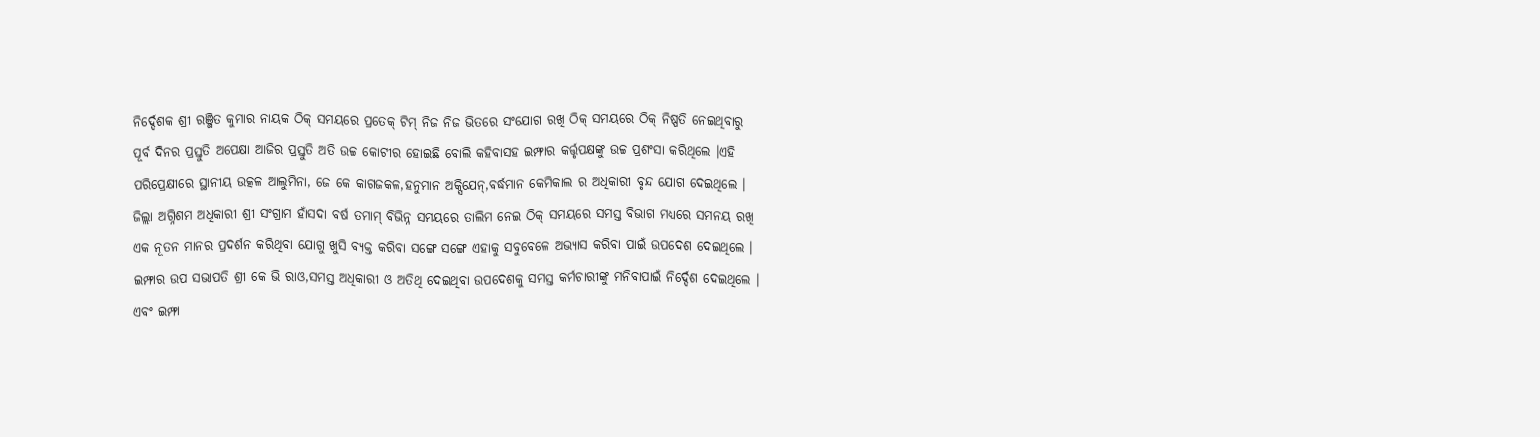ନିର୍ଦ୍ଦେଶକ ଶ୍ରୀ ରଞ୍ଜିତ କୁମାର ନାୟକ ଠିକ୍ ସମୟରେ ପ୍ରତେକ୍ ଟିମ୍ ନିଜ ନିଜ ଭିତରେ ସଂଯୋଗ ରଖି ଠିକ୍ ସମୟରେ ଠିକ୍ ନିଷ୍ପତି ନେଇଥିବାରୁ ପୂର୍ବ ଦିନର ପ୍ରସ୍ତୁତି ଅପେକ୍ଷା ଆଜିର ପ୍ରସ୍ତୁତି ଅତି ଉଚ୍ଚ କୋଟୀର ହୋଇଛି ବୋଲି କହିବାସହ ଇମ୍ଫାର କର୍ତ୍ତୃପକ୍ଷଙ୍କୁ ଉଚ୍ଚ ପ୍ରଶଂସା କରିଥିଲେ ।ଏହି ପରିପ୍ରେକ୍ଷୀରେ ସ୍ଥାନୀୟ ଉତ୍କଳ ଆଲୁମିନା, ଜେ କେ କାଗଜକଳ,ହନୁମାନ ଅକ୍ସିଯେନ୍,ବର୍ଦ୍ଧମାନ କେମିକାଲ ର ଅଧିକାରୀ ବୃନ୍ଦ ଯୋଗ ଦେଇଥିଲେ ।
ଜିଲ୍ଲା ଅଗ୍ନିଶମ ଅଧିକାରୀ ଶ୍ରୀ ସଂଗ୍ରାମ ହାଁସଦା ବର୍ଷ ତମାମ୍ ବିଭିନ୍ନ ସମୟରେ ତାଲିମ ନେଇ ଠିକ୍ ସମୟରେ ସମସ୍ତ ବିଭାଗ ମଧ୍ୟରେ ସମନୟ ରଖି ଏକ ନୂତନ ମାନର ପ୍ରଦର୍ଶନ କରିଥିବା ଯୋଗୁ ଖୁସି ବ୍ୟକ୍ତ କରିବା ସଙ୍ଗେ ସଙ୍ଗେ ଏହାକୁ ସବୁବେଳେ ଅଭ୍ୟାସ କରିବା ପାଇଁ ଉପଦେଶ ଦେଇଥିଲେ । ଇମ୍ଫାର ଉପ ସଭାପତି ଶ୍ରୀ କେ ଭି ରାଓ,ସମସ୍ତ ଅଧିକାରୀ ଓ ଅତିଥି ଦେଇଥିବା ଉପଦେଶକୁ ସମସ୍ତ କର୍ମଚାରୀଙ୍କୁ ମନିବାପାଇଁ ନିର୍ଦ୍ଦେଶ ଦେଇଥିଲେ । ଏବଂ ଇମ୍ଫା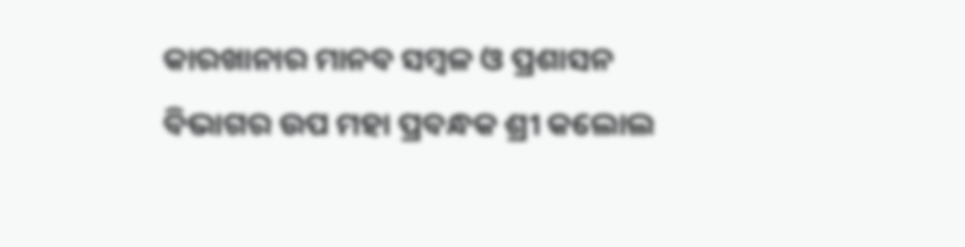କାରଖାନାର ମାନବ ସମ୍ବଳ ଓ ପ୍ରଶାସନ ବିଭାଗର ଉପ ମହା ପ୍ରବନ୍ଧକ ଶ୍ରୀ କଲୋଲ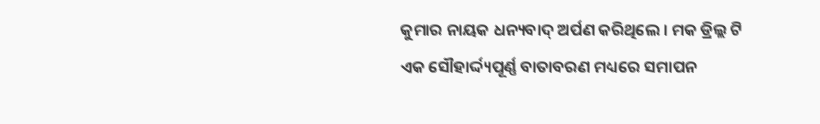କୁମାର ନାୟକ ଧନ୍ୟବାଦ୍ ଅର୍ପଣ କରିଥିଲେ । ମକ ଡ୍ରିଲ୍ଲ ଟି ଏକ ସୌହାର୍ଦ୍ଦ୍ୟପୂର୍ଣ୍ଣ ବାତାବରଣ ମଧ୍ୟରେ ସମାପନ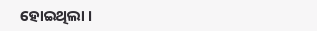ହୋଇଥିଲା ।